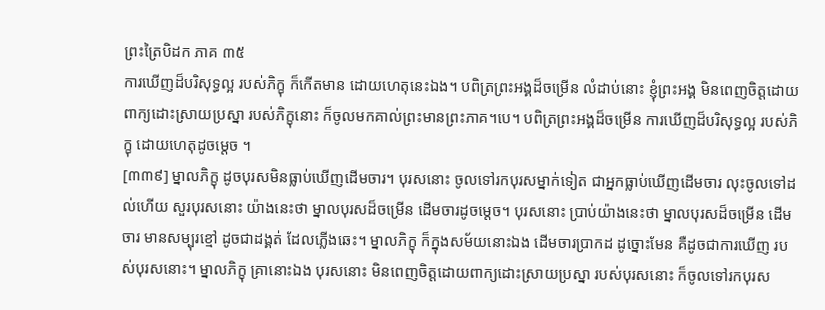ព្រះត្រៃបិដក ភាគ ៣៥
ការឃើញដ៏បរិសុទ្ធល្អ របស់ភិក្ខុ ក៏កើតមាន ដោយហេតុនេះឯង។ បពិត្រព្រះអង្គដ៏ចម្រើន លំដាប់នោះ ខ្ញុំព្រះអង្គ មិនពេញចិត្តដោយពាក្យដោះស្រាយប្រស្នា របស់ភិក្ខុនោះ ក៏ចូលមកគាល់ព្រះមានព្រះភាគ។បេ។ បពិត្រព្រះអង្គដ៏ចម្រើន ការឃើញដ៏បរិសុទ្ធល្អ របស់ភិក្ខុ ដោយហេតុដូចម្តេច ។
[៣៣៩] ម្នាលភិក្ខុ ដូចបុរសមិនធ្លាប់ឃើញដើមចារ។ បុរសនោះ ចូលទៅរកបុរសម្នាក់ទៀត ជាអ្នកធ្លាប់ឃើញដើមចារ លុះចូលទៅដល់ហើយ សួរបុរសនោះ យ៉ាងនេះថា ម្នាលបុរសដ៏ចម្រើន ដើមចារដូចម្តេច។ បុរសនោះ ប្រាប់យ៉ាងនេះថា ម្នាលបុរសដ៏ចម្រើន ដើមចារ មានសម្បុរខ្មៅ ដូចជាដង្គត់ ដែលភ្លើងឆេះ។ ម្នាលភិក្ខុ ក៏ក្នុងសម័យនោះឯង ដើមចារប្រាកដ ដូច្នោះមែន គឺដូចជាការឃើញ របស់បុរសនោះ។ ម្នាលភិក្ខុ គ្រានោះឯង បុរសនោះ មិនពេញចិត្តដោយពាក្យដោះស្រាយប្រស្នា របស់បុរសនោះ ក៏ចូលទៅរកបុរស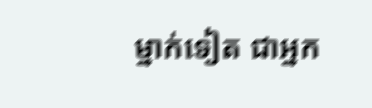ម្នាក់ទៀត ជាអ្នក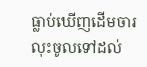ធ្លាប់ឃើញដើមចារ លុះចូលទៅដល់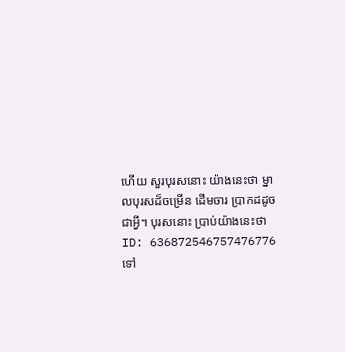ហើយ សួរបុរសនោះ យ៉ាងនេះថា ម្នាលបុរសដ៏ចម្រើន ដើមចារ ប្រាកដដូចជាអ្វី។ បុរសនោះ ប្រាប់យ៉ាងនេះថា
ID: 636872546757476776
ទៅ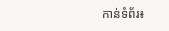កាន់ទំព័រ៖